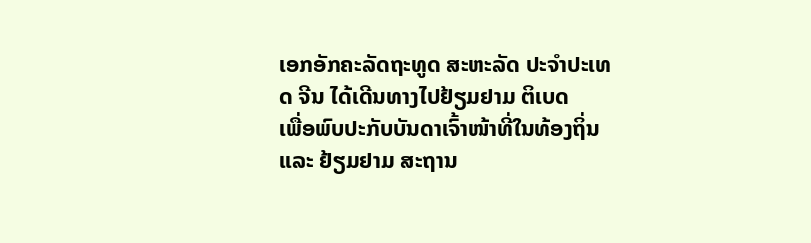ເອກອັກຄະລັດຖະທູດ ສະຫະລັດ ປະຈຳປະເທດ ຈີນ ໄດ້ເດີນທາງໄປຢ້ຽມຢາມ ຕິເບດ
ເພື່ອພົບປະກັບບັນດາເຈົ້າໜ້າທີ່ໃນທ້ອງຖິ່ນ ແລະ ຢ້ຽມຢາມ ສະຖານ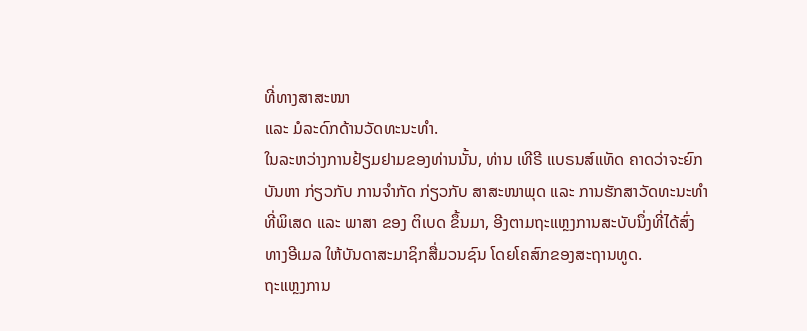ທີ່ທາງສາສະໜາ
ແລະ ມໍລະດົກດ້ານວັດທະນະທຳ.
ໃນລະຫວ່າງການຢ້ຽມຢາມຂອງທ່ານນັ້ນ, ທ່ານ ເທີຣີ ແບຣນສ໌ແທັດ ຄາດວ່າຈະຍົກ
ບັນຫາ ກ່ຽວກັບ ການຈຳກັດ ກ່ຽວກັບ ສາສະໜາພຸດ ແລະ ການຮັກສາວັດທະນະທຳ
ທີ່ພິເສດ ແລະ ພາສາ ຂອງ ຕິເບດ ຂຶ້ນມາ, ອີງຕາມຖະແຫຼງການສະບັບນຶ່ງທີ່ໄດ້ສົ່ງ
ທາງອີເມລ ໃຫ້ບັນດາສະມາຊິກສື່ມວນຊົນ ໂດຍໂຄສົກຂອງສະຖານທູດ.
ຖະແຫຼງການ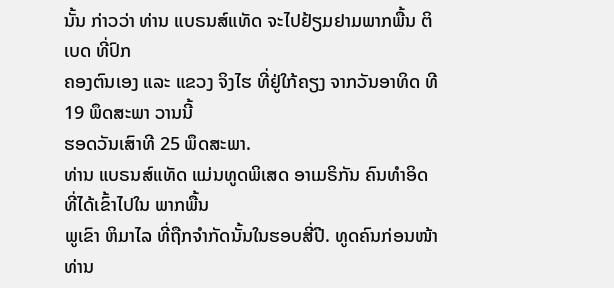ນັ້ນ ກ່າວວ່າ ທ່ານ ແບຣນສ໌ແທັດ ຈະໄປຢ້ຽມຢາມພາກພື້ນ ຕິເບດ ທີ່ປົກ
ຄອງຕົນເອງ ແລະ ແຂວງ ຈິງໄຮ ທີ່ຢູ່ໃກ້ຄຽງ ຈາກວັນອາທິດ ທີ 19 ພຶດສະພາ ວານນີ້
ຮອດວັນເສົາທີ 25 ພຶດສະພາ.
ທ່ານ ແບຣນສ໌ແທັດ ແມ່ນທູດພິເສດ ອາເມຣິກັນ ຄົນທຳອິດ ທີ່ໄດ້ເຂົ້າໄປໃນ ພາກພື້ນ
ພູເຂົາ ຫິມາໄລ ທີ່ຖືກຈຳກັດນັ້ນໃນຮອບສີ່ປີ. ທູດຄົນກ່ອນໜ້າທ່ານ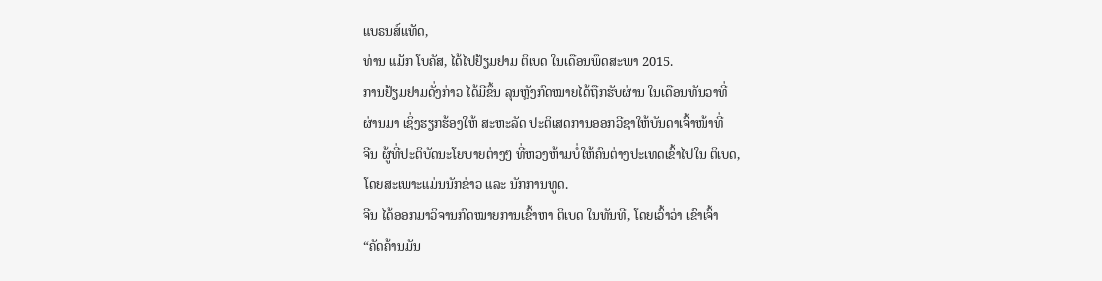ແບຣນສ໌ແທັດ,
ທ່ານ ແມັກ ໂບຄັສ, ໄດ້ໄປຢ້ຽມຢາມ ຕິເບດ ໃນເດືອນພຶດສະພາ 2015.
ການຢ້ຽມຢາມດັ່ງກ່າວ ໄດ້ມີຂຶ້ນ ລຸນຫຼັງກົດໝາຍໄດ້ຖືກຮັບຜ່ານ ໃນເດືອນທັນວາທີ່
ຜ່ານມາ ເຊິ່ງຮຽກຮ້ອງໃຫ້ ສະຫະລັດ ປະຕິເສດການອອກວີຊາໃຫ້ບັນດາເຈົ້າໜ້າທີ່
ຈີນ ຜູ້ທີ່ປະຕິບັດນະໂຍບາຍຕ່າງໆ ທີ່ຫວງຫ້າມບໍ່ໃຫ້ຄົນຕ່າງປະເທດເຂົ້າໄປໃນ ຕິເບດ,
ໂດຍສະເພາະແມ່ນນັກຂ່າວ ແລະ ນັກການທູດ.
ຈີນ ໄດ້ອອກມາວິຈານກົດໝາຍການເຂົ້າຫາ ຕິເບດ ໃນທັນທີ, ໂດຍເວົ້າວ່າ ເຂົາເຈົ້າ
“ຄັດຄ້ານມັນ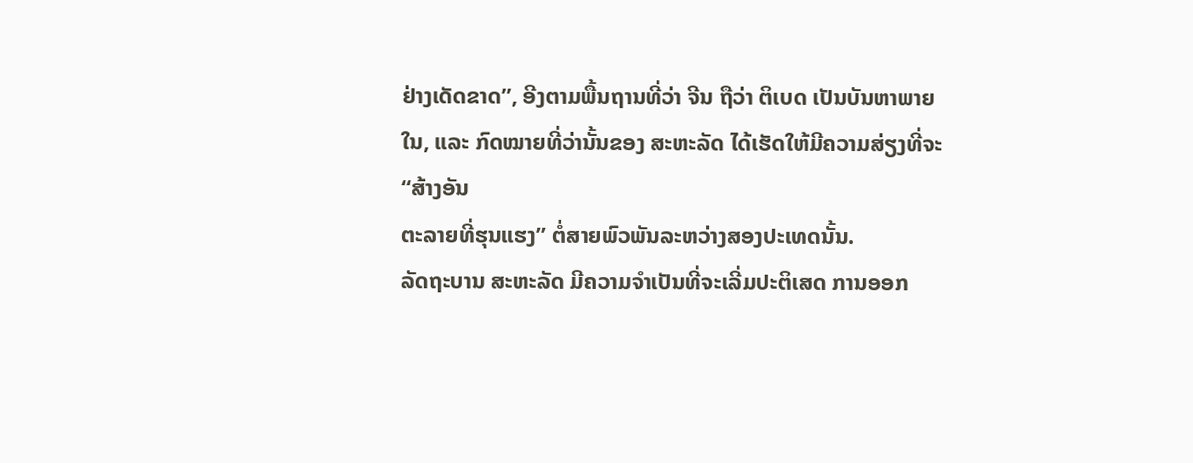ຢ່າງເດັດຂາດ”, ອີງຕາມພື້ນຖານທີ່ວ່າ ຈີນ ຖືວ່າ ຕິເບດ ເປັນບັນຫາພາຍ
ໃນ, ແລະ ກົດໝາຍທີ່ວ່ານັ້ນຂອງ ສະຫະລັດ ໄດ້ເຮັດໃຫ້ມີຄວາມສ່ຽງທີ່ຈະ “ສ້າງອັນ
ຕະລາຍທີ່ຮຸນແຮງ” ຕໍ່ສາຍພົວພັນລະຫວ່າງສອງປະເທດນັ້ນ.
ລັດຖະບານ ສະຫະລັດ ມີຄວາມຈຳເປັນທີ່ຈະເລີ່ມປະຕິເສດ ການອອກ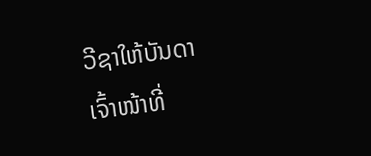ວີຊາໃຫ້ບັນດາ
ເຈົ້າໜ້າທີ່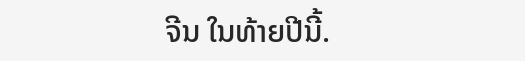ຈີນ ໃນທ້າຍປີນີ້.